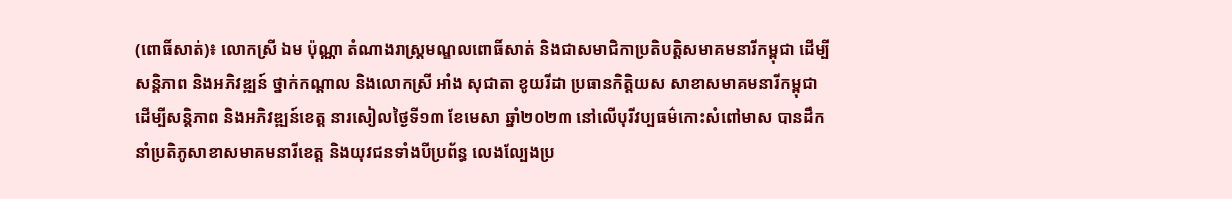(ពោធិ៍សាត់)៖ លោកស្រី ឯម ប៉ុណ្ណា តំណាងរាស្ត្រមណ្ឌលពោធិ៍សាត់ និងជាសមាជិកាប្រតិបត្តិសមាគមនារីកម្ពុជា ដើម្បីសន្តិភាព និងអភិវឌ្ឍន៍ ថ្នាក់កណ្តាល និងលោកស្រី អាំង សុជាតា ខូយរីដា ប្រធានកិត្តិយស សាខាសមាគមនារីកម្ពុជា ដើម្បីសន្តិភាព និងអភិវឌ្ឍន៍ខេត្ត នារសៀលថ្ងៃទី១៣ ខែមេសា ឆ្នាំ២០២៣ នៅលើបុរីវប្បធម៌កោះសំពៅមាស បានដឹកនាំប្រតិភូសាខាសមាគមនារីខេត្ត និងយុវជនទាំងបីប្រព័ន្ធ លេងល្បែងប្រ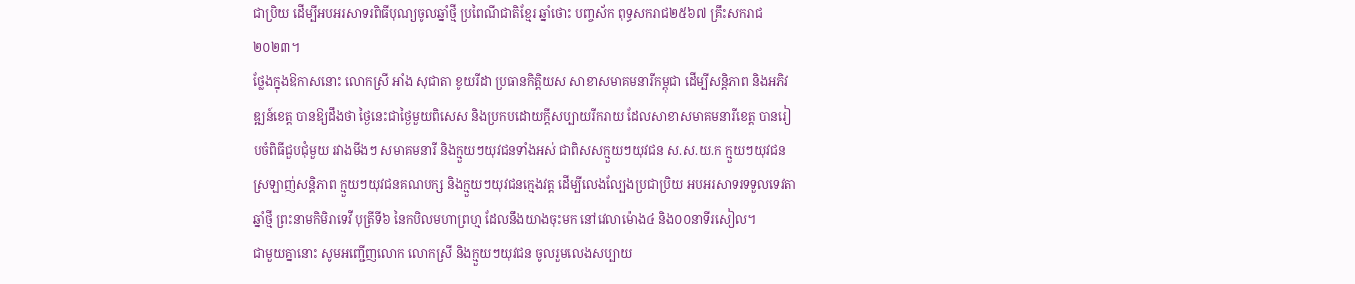ជាប្រិយ ដើម្បីអបអរសាទរពិធីបុណ្យចូលឆ្នាំថ្មី ប្រពៃណីជាតិខ្មែរ ឆ្នាំថោះ បញ្ចស័ក ពុទ្ធសករាជ២៥៦៧ គ្រឹះសករាជ២០២៣។
ថ្លែងក្នុងឱកាសនោះ លោកស្រី អាំង សុជាតា ខូយរីដា ប្រធានកិត្តិយស សាខាសមាគមនារីកម្ពុជា ដើម្បីសន្តិភាព និងអភិវឌ្ឍន៍ខេត្ត បានឱ្យដឹងថា ថ្ងៃនេះជាថ្ងៃមួយពិសេស និងប្រកបដោយក្តីសប្បាយរីករាយ ដែលសាខាសមាគមនារីខេត្ត បានរៀបចំពិធីជួបជុំមួយ រវាងមីងៗ សមាគមនារី និងក្មួយៗយុវជនទាំងអស់ ជាពិសសក្មួយៗយុវជន ស.ស.យ.ក ក្មួយៗយុវជនស្រឡាញ់សន្តិភាព ក្មួយៗយុវជនគណបក្ស និងក្មួយៗយុវជនក្មេងវត្ត ដើម្បីលេងល្បែងប្រជាប្រិយ អបអរសាទរទទួលទេវតាឆ្នាំថ្មី ព្រះនាមកិមិរាទេវី បុត្រីទី៦ នៃកបិលមហាព្រហ្ម ដែលនឹងយាងចុះមក នៅវេលាម៉ោង៤ និង០០នាទីរសៀល។
ជាមួយគ្នានោះ សូមអញ្ជើញលោក លោកស្រី និងក្មួយៗយុវជន ចូលរួមលេងសប្បាយ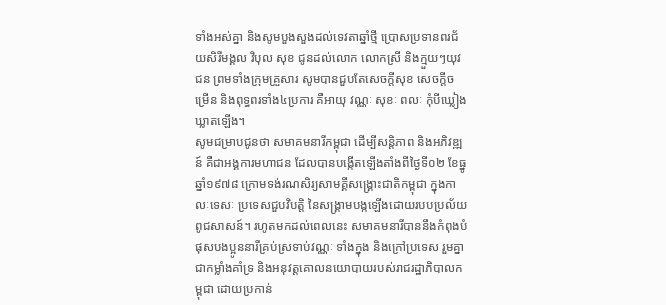ទាំងអស់គ្នា និងសូមបួងសួងដល់ទេវតាឆ្នាំថ្មី ប្រោសប្រទានពរជ័យសិរីមង្គល វិបុល សុខ ជូនដល់លោក លោកស្រី និងក្មួយៗយុវជន ព្រមទាំងក្រុមគ្រួសារ សូមបានជួបតែសេចក្តីសុខ សេចក្តីចម្រើន និងពុទ្ធពរទាំង៤ប្រការ គឺអាយុ វណ្ណៈ សុខៈ ពលៈ កុំបីឃ្លៀងឃ្លាតឡើង។
សូមជម្រាបជូនថា សមាគមនារីកម្ពុជា ដើម្បីសន្តិភាព និងអភិវឌ្ឍន៍ គឺជាអង្គការមហាជន ដែលបានបង្កើតឡើងតាំងពីថ្ងៃទី០២ ខែធ្នូ ឆ្នាំ១៩៧៨ ក្រោមទង់រណសិរ្យសាមគ្គីសង្គ្រោះជាតិកម្ពុជា ក្នុងកាលៈទេសៈ ប្រទេសជួបវិបត្តិ នៃសង្គ្រាមបង្កឡើងដោយរបបប្រល័យពូជសាសន៍។ រហូតមកដល់ពេលនេះ សមាគមនារីបាននឹងកំពុងបំផុសបងប្អូននារីគ្រប់ស្រទាប់វណ្ណៈ ទាំងក្នុង និងក្រៅប្រទេស រួមគ្នាជាកម្លាំងគាំទ្រ និងអនុវត្តគោលនយោបាយរបស់រាជរដ្ឋាភិបាលកម្ពុជា ដោយប្រកាន់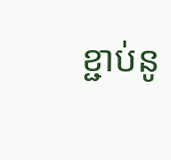ខ្ជាប់នូ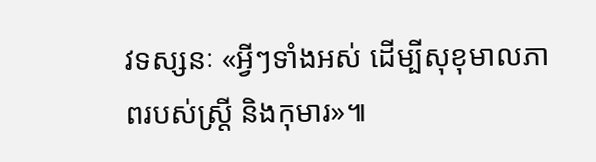វទស្សនៈ «អ្វីៗទាំងអស់ ដើម្បីសុខុមាលភាពរបស់ស្រ្តី និងកុមារ»៕